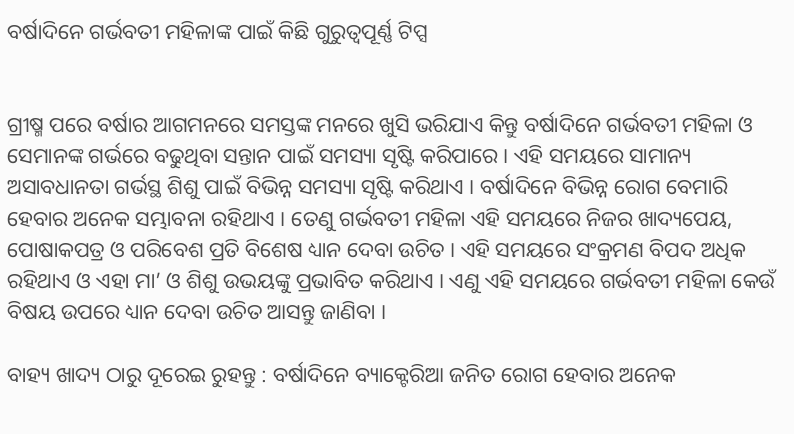ବର୍ଷାଦିନେ ଗର୍ଭବତୀ ମହିଳାଙ୍କ ପାଇଁ କିଛି ଗୁରୁତ୍ୱପୂର୍ଣ୍ଣ ଟିପ୍ସ


ଗ୍ରୀଷ୍ମ ପରେ ବର୍ଷାର ଆଗମନରେ ସମସ୍ତଙ୍କ ମନରେ ଖୁସି ଭରିଯାଏ କିନ୍ତୁ ବର୍ଷାଦିନେ ଗର୍ଭବତୀ ମହିଳା ଓ ସେମାନଙ୍କ ଗର୍ଭରେ ବଢୁଥିବା ସନ୍ତାନ ପାଇଁ ସମସ୍ୟା ସୃଷ୍ଟି କରିପାରେ । ଏହି ସମୟରେ ସାମାନ୍ୟ ଅସାବଧାନତା ଗର୍ଭସ୍ଥ ଶିଶୁ ପାଇଁ ବିଭିନ୍ନ ସମସ୍ୟା ସୃଷ୍ଟି କରିଥାଏ । ବର୍ଷାଦିନେ ବିଭିନ୍ନ ରୋଗ ବେମାରି ହେବାର ଅନେକ ସମ୍ଭାବନା ରହିଥାଏ । ତେଣୁ ଗର୍ଭବତୀ ମହିଳା ଏହି ସମୟରେ ନିଜର ଖାଦ୍ୟପେୟ, ପୋଷାକପତ୍ର ଓ ପରିବେଶ ପ୍ରତି ବିଶେଷ ଧ୍ୟାନ ଦେବା ଉଚିତ । ଏହି ସମୟରେ ସଂକ୍ରମଣ ବିପଦ ଅଧିକ ରହିଥାଏ ଓ ଏହା ମା’ ଓ ଶିଶୁ ଉଭୟଙ୍କୁ ପ୍ରଭାବିତ କରିଥାଏ । ଏଣୁ ଏହି ସମୟରେ ଗର୍ଭବତୀ ମହିଳା କେଉଁ ବିଷୟ ଉପରେ ଧ୍ୟାନ ଦେବା ଉଚିତ ଆସନ୍ତୁ ଜାଣିବା ।

ବାହ୍ୟ ଖାଦ୍ୟ ଠାରୁ ଦୂରେଇ ରୁହନ୍ତୁ : ବର୍ଷାଦିନେ ବ୍ୟାକ୍ଟେରିଆ ଜନିତ ରୋଗ ହେବାର ଅନେକ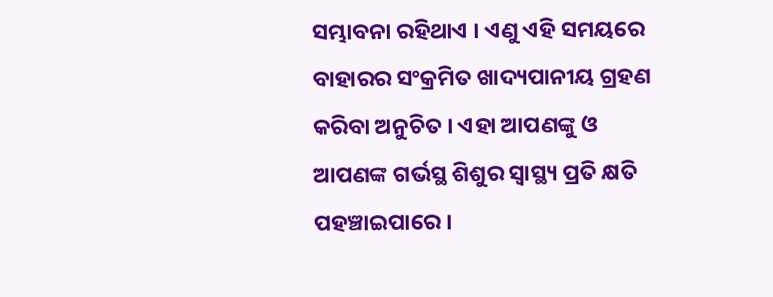ସମ୍ଭାବନା ରହିଥାଏ । ଏଣୁ ଏହି ସମୟରେ ବାହାରର ସଂକ୍ରମିତ ଖାଦ୍ୟପାନୀୟ ଗ୍ରହଣ କରିବା ଅନୁଚିତ । ଏହା ଆପଣଙ୍କୁ ଓ ଆପଣଙ୍କ ଗର୍ଭସ୍ଥ ଶିଶୁର ସ୍ୱାସ୍ଥ୍ୟ ପ୍ରତି କ୍ଷତି ପହଞ୍ଚାଇପାରେ ।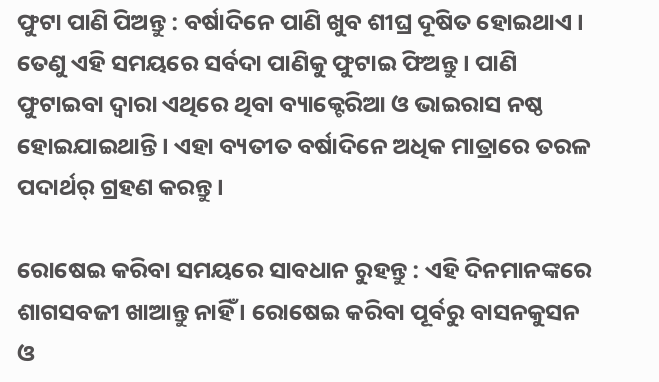ଫୁଟା ପାଣି ପିଅନ୍ତୁ : ବର୍ଷାଦିନେ ପାଣି ଖୁବ ଶୀଘ୍ର ଦୂଷିତ ହୋଇଥାଏ । ତେଣୁ ଏହି ସମୟରେ ସର୍ବଦା ପାଣିକୁ ଫୁଟାଇ ଫିଅନ୍ତୁ । ପାଣି ଫୁଟାଇବା ଦ୍ୱାରା ଏଥିରେ ଥିବା ବ୍ୟାକ୍ଟେରିଆ ଓ ଭାଇରାସ ନଷ୍ଠ ହୋଇଯାଇଥାନ୍ତି । ଏହା ବ୍ୟତୀତ ବର୍ଷାଦିନେ ଅଧିକ ମାତ୍ରାରେ ତରଳ ପଦାର୍ଥର୍ ଗ୍ରହଣ କରନ୍ତୁ ।

ରୋଷେଇ କରିବା ସମୟରେ ସାବଧାନ ରୁହନ୍ତୁ : ଏହି ଦିନମାନଙ୍କରେ ଶାଗସବଜୀ ଖାଆନ୍ତୁ ନାହିଁ । ରୋଷେଇ କରିବା ପୂର୍ବରୁ ବାସନକୁସନ ଓ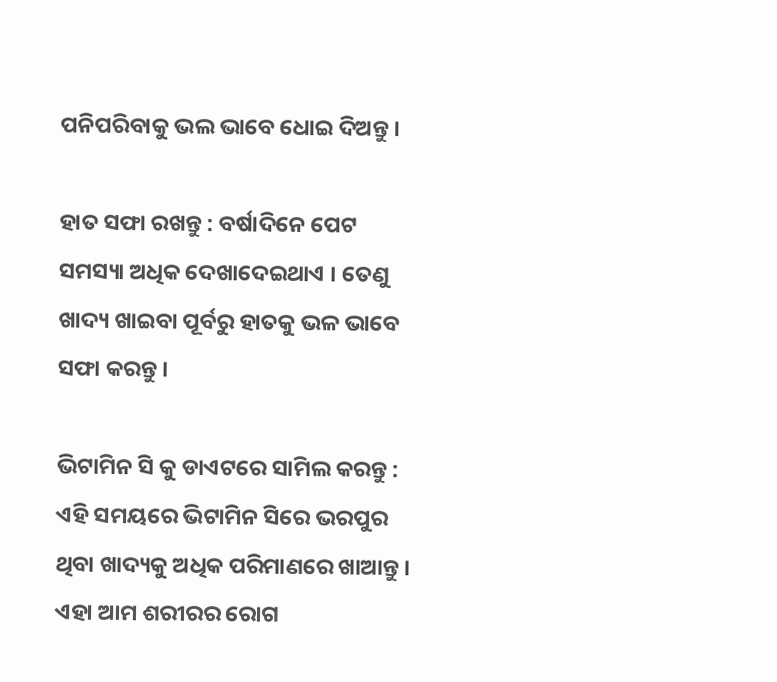ପନିପରିବାକୁ ଭଲ ଭାବେ ଧୋଇ ଦିଅନ୍ତୁ ।

ହାତ ସଫା ରଖନ୍ତୁ : ବର୍ଷାଦିନେ ପେଟ ସମସ୍ୟା ଅଧିକ ଦେଖାଦେଇଥାଏ । ତେଣୁ ଖାଦ୍ୟ ଖାଇବା ପୂର୍ବରୁ ହାତକୁ ଭଳ ଭାବେ ସଫା କରନ୍ତୁ ।

ଭିଟାମିନ ସି କୁ ଡାଏଟରେ ସାମିଲ କରନ୍ତୁ : ଏହି ସମୟରେ ଭିଟାମିନ ସିରେ ଭରପୁର ଥିବା ଖାଦ୍ୟକୁ ଅଧିକ ପରିମାଣରେ ଖାଆନ୍ତୁ । ଏହା ଆମ ଶରୀରର ରୋଗ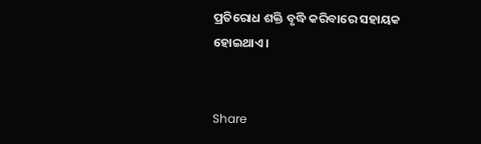ପ୍ରତିରୋଧ ଶକ୍ତି ବୃଦ୍ଧି କରିବାରେ ସହାୟକ ହୋଇଥାଏ ।


Share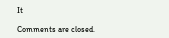It

Comments are closed.